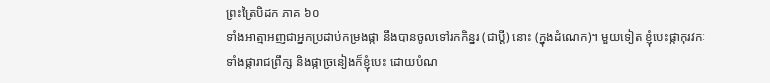ព្រះត្រៃបិដក ភាគ ៦០
ទាំងអាត្មាអញជាអ្នកប្រដាប់កម្រងផ្កា នឹងបានចូលទៅរកកិន្នរ (ជាប្តី) នោះ (ក្នុងដំណេក)។ មួយទៀត ខ្ញុំបេះផ្កាកុរវកៈ ទាំងផ្ការាជព្រឹក្ស និងផ្កាច្រនៀងក៏ខ្ញុំបេះ ដោយបំណ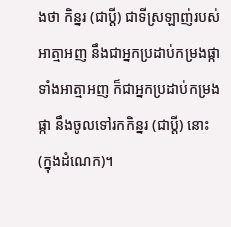ងថា កិន្នរ (ជាប្តី) ជាទីស្រឡាញ់របស់អាត្មាអញ នឹងជាអ្នកប្រដាប់កម្រងផ្កា ទាំងអាត្មាអញ ក៏ជាអ្នកប្រដាប់កម្រងផ្កា នឹងចូលទៅរកកិន្នរ (ជាប្តី) នោះ (ក្នុងដំណេក)។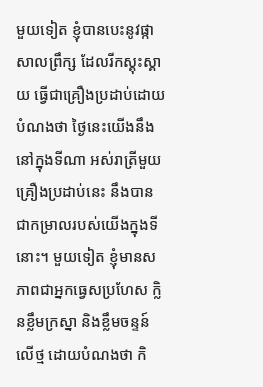មួយទៀត ខ្ញុំបានបេះនូវផ្កាសាលព្រឹក្ស ដែលរីកស្គុះស្គាយ ធ្វើជាគ្រឿងប្រដាប់ដោយបំណងថា ថ្ងៃនេះយើងនឹងនៅក្នុងទីណា អស់រាត្រីមួយ គ្រឿងប្រដាប់នេះ នឹងបានជាកម្រាលរបស់យើងក្នុងទីនោះ។ មួយទៀត ខ្ញុំមានសភាពជាអ្នកធ្វេសប្រហែស ក្លិនខ្លឹមក្រស្នា និងខ្លឹមចន្ទន៍លើថ្ម ដោយបំណងថា កិ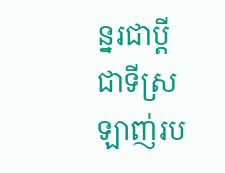ន្នរជាប្តីជាទីស្រឡាញ់រប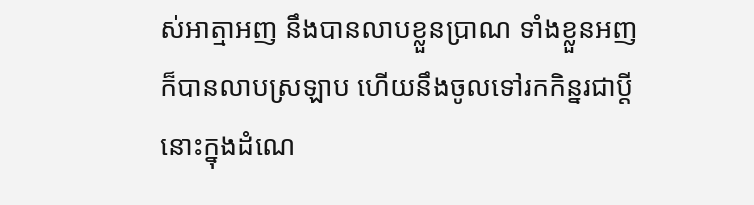ស់អាត្មាអញ នឹងបានលាបខ្លួនប្រាណ ទាំងខ្លួនអញ ក៏បានលាបស្រឡាប ហើយនឹងចូលទៅរកកិន្នរជាប្តីនោះក្នុងដំណេ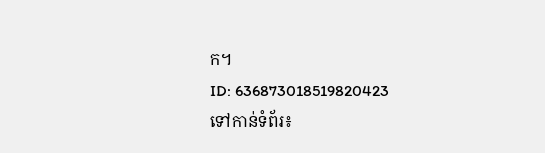ក។
ID: 636873018519820423
ទៅកាន់ទំព័រ៖